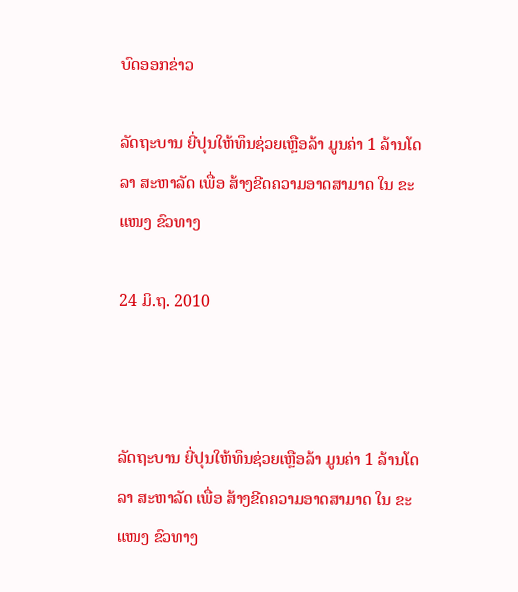ບົດອອກຂ່າວ

ລັດຖະບານ ຍີ່ປຸນໃຫ້ທຶນຊ່ວຍເຫຼືອລ້າ ມູນຄ່າ 1 ລ້ານໂດລາ ສະຫາລັດ ເພື່ອ ສ້າງຂີດຄວາມອາດສາມາດ ໃນ ຂະແໜງ ຂົວທາງ

24 ມິ.ຖ. 2010



ລັດຖະບານ ຍີ່ປຸນໃຫ້ທຶນຊ່ວຍເຫຼືອລ້າ ມູນຄ່າ 1 ລ້ານໂດລາ ສະຫາລັດ ເພື່ອ ສ້າງຂີດຄວາມອາດສາມາດ ໃນ ຂະແໜງ ຂົວທາງ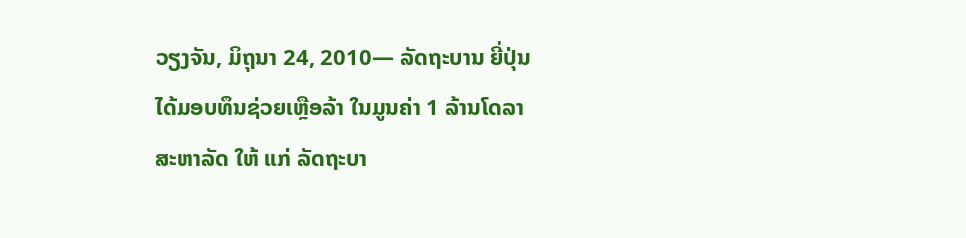ວຽງຈັນ, ມິຖຸນາ 24, 2010— ລັດຖະບານ ຍີ່ປຸ່ນໄດ້ມອບທຶນຊ່ວຍເຫຼືອລ້າ ໃນມູນຄ່າ 1 ລ້ານໂດລາ ສະຫາລັດ ໃຫ້ ແກ່ ລັດຖະບາ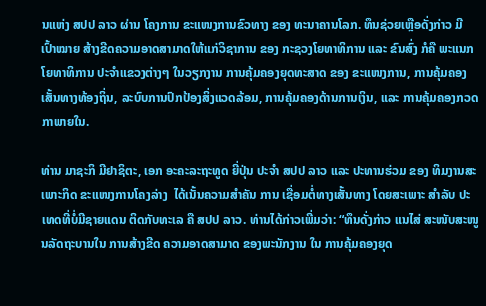ນແຫ່ງ ສປປ ລາວ ຜ່ານ ໂຄງການ ຂະແໜງການຂົວທາງ ຂອງ ທະນາຄານໂລກ. ທຶນຊ່ວຍເຫຼືອດັ່ງກ່າວ ມີ ເປົ້າໝາຍ ສ້າງຂີດຄວາມອາດສາມາດໃຫ້ແກ່ວິຊາການ ຂອງ ກະຊວງໂຍທາທິການ ແລະ ຂົນສົ່ງ ກໍຄື ພະແນກໂຍທາທິການ ປະຈຳແຂວງຕ່າງໆ ໃນວຽກງານ ການຄຸ້ມຄອງຍຸດທະສາດ ຂອງ ຂະແໜງການ, ການຄຸ້ມຄອງເສັ້ນທາງທ້ອງຖິ່ນ, ລະບົບການປົກປ້ອງສິ່ງແວດລ້ອມ, ການຄຸ້ມຄອງດ້ານການເງິນ, ແລະ ການຄຸ້ມຄອງກວດກາພາຍໃນ.

ທ່ານ ມາຊະກິ ມີຢາຊິຕະ, ເອກ ອະຄະລະຖະທູດ ຍີ່ປຸ່ນ ປະຈຳ ສປປ ລາວ ແລະ ປະທານຮ່ວມ ຂອງ ທິມງານສະເພາະກິດ ຂະແໜງການໂຄງລ່າງ  ໄດ້ເນັ້ນຄວາມສຳຄັນ ການ ເຊື່ອມຕໍ່ທາງເສັ້ນທາງ ໂດຍສະເພາະ ສຳລັບ ປະເທດທີ່ບໍ່ມີຊາຍແດນ ຕິດກັບທະເລ ຄື ສປປ ລາວ. ທ່ານໄດ້ກ່າວເພີ່ມວ່າ: “ທຶນດັ່ງກ່າວ ແນໄສ່ ສະໜັບສະໜູນລັດຖະບານໃນ ການສ້າງຂີດ ຄວາມອາດສາມາດ ຂອງພະນັກງານ ໃນ ການຄຸ້ມຄອງຍຸດ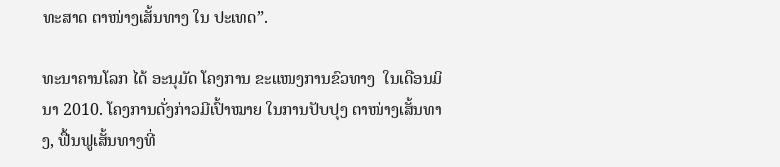ທະສາດ ຕາໜ່າງເສັ້ນທາງ ໃນ ປະເທດ”.

ທະນາຄານໂລກ ໄດ້ ອະນຸມັດ ໂຄງການ ຂະແໜງການຂົວທາງ  ໃນເດືອນມິນາ 2010. ໂຄງການດັ່ງກ່າວມີເປົ້າໝາຍ ໃນການປັບປຸງ ຕາໜ່າງເສັ້ນທາງ, ຟື້ນຟູເສັ້ນທາງທີ່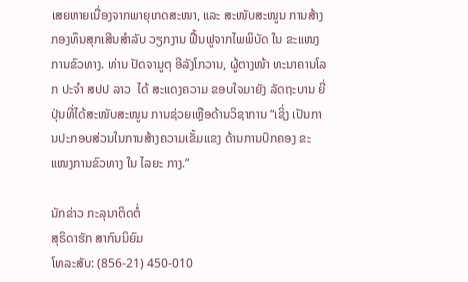ເສຍຫາຍເນື່ອງຈາກພາຍຸເກດສະໜາ, ແລະ ສະໜັບສະໜູນ ການສ້າງກອງທຶນສຸກເສີນສຳລັບ ວຽກງານ ຟື້ນຟູຈາກໄພພິບັດ ໃນ ຂະແໜງການຂົວທາງ. ທ່ານ ປັດຈາມູຕຸ ອີລັງໂກວານ, ຜູ້ຕາງໜ້າ ທະນາຄານໂລກ ປະຈຳ ສປປ ລາວ  ໄດ້ ສະແດງຄວາມ ຂອບໃຈມາຍັງ ລັດຖະບານ ຍີ່ປຸ່ນທີ່ໄດ້ສະໜັບສະໜູນ ການຊ່ວຍເຫຼືອດ້ານວິຊາການ “ເຊິ່ງ ເປັນການປະກອບສ່ວນໃນການສ້າງຄວາມເຂັ້ມແຂງ ດ້ານການປົກຄອງ ຂະແໜງການຂົວທາງ ໃນ ໄລຍະ ກາງ.”

ນັກຂ່າວ ກະລຸນາຕິດຕໍ່
ສຸຣິດາຮັກ ສາກົນນິຍົມ
ໂທລະສັບ: (856-21) 450-010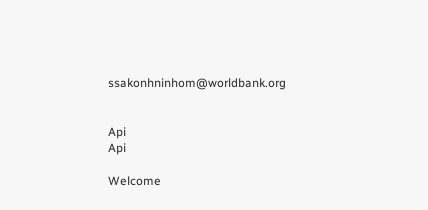ssakonhninhom@worldbank.org


Api
Api

Welcome